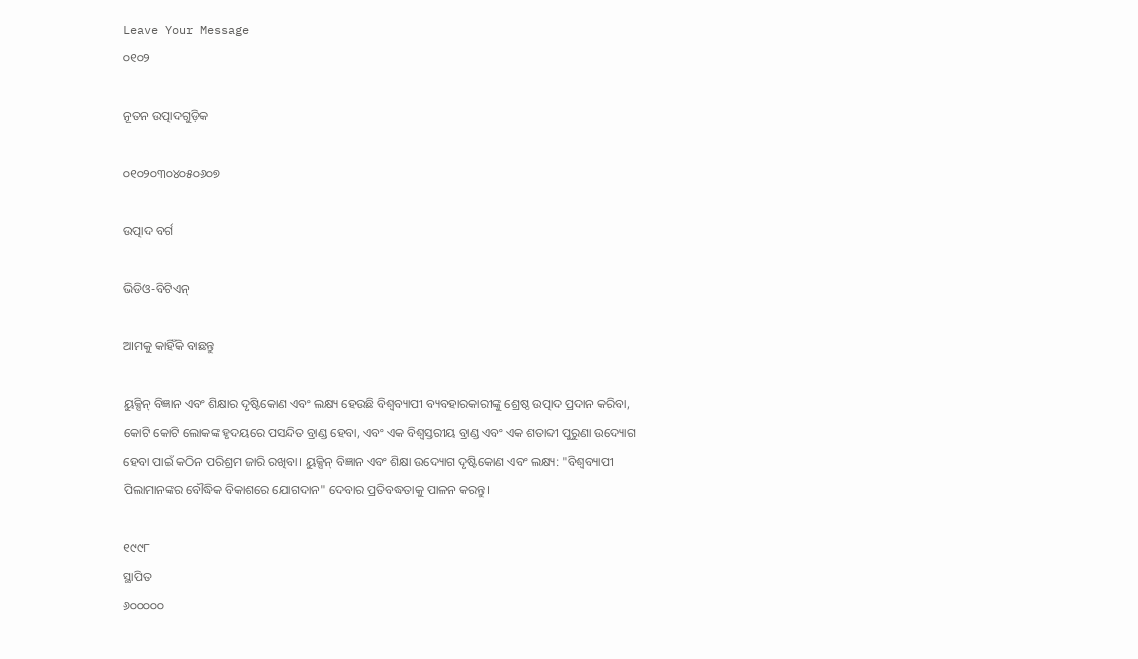Leave Your Message
୦୧୦୨

ନୂତନ ଉତ୍ପାଦଗୁଡ଼ିକ

୦୧୦୨୦୩୦୪୦୫୦୬୦୭

ଉତ୍ପାଦ ବର୍ଗ

ଭିଡିଓ-ବିଟିଏନ୍

ଆମକୁ କାହିଁକି ବାଛନ୍ତୁ

ୟୁକ୍ସିନ୍ ବିଜ୍ଞାନ ଏବଂ ଶିକ୍ଷାର ଦୃଷ୍ଟିକୋଣ ଏବଂ ଲକ୍ଷ୍ୟ ହେଉଛି ବିଶ୍ୱବ୍ୟାପୀ ବ୍ୟବହାରକାରୀଙ୍କୁ ଶ୍ରେଷ୍ଠ ଉତ୍ପାଦ ପ୍ରଦାନ କରିବା, କୋଟି କୋଟି ଲୋକଙ୍କ ହୃଦୟରେ ପସନ୍ଦିତ ବ୍ରାଣ୍ଡ ହେବା, ଏବଂ ଏକ ବିଶ୍ୱସ୍ତରୀୟ ବ୍ରାଣ୍ଡ ଏବଂ ଏକ ଶତାବ୍ଦୀ ପୁରୁଣା ଉଦ୍ୟୋଗ ହେବା ପାଇଁ କଠିନ ପରିଶ୍ରମ ଜାରି ରଖିବା। ୟୁକ୍ସିନ୍ ବିଜ୍ଞାନ ଏବଂ ଶିକ୍ଷା ଉଦ୍ୟୋଗ ଦୃଷ୍ଟିକୋଣ ଏବଂ ଲକ୍ଷ୍ୟ: "ବିଶ୍ୱବ୍ୟାପୀ ପିଲାମାନଙ୍କର ବୌଦ୍ଧିକ ବିକାଶରେ ଯୋଗଦାନ" ଦେବାର ପ୍ରତିବଦ୍ଧତାକୁ ପାଳନ କରନ୍ତୁ।

୧୯୯୮
ସ୍ଥାପିତ
୬୦୦୦୦୦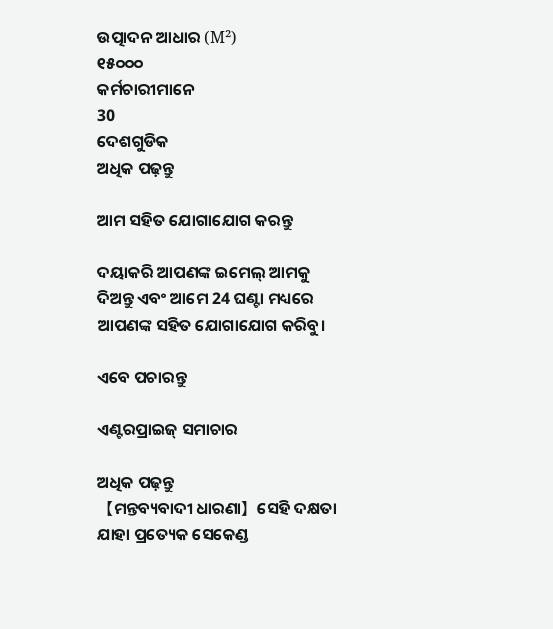ଉତ୍ପାଦନ ଆଧାର (M²)
୧୫୦୦୦
କର୍ମଚାରୀମାନେ
30
ଦେଶଗୁଡିକ
ଅଧିକ ପଢ଼ନ୍ତୁ

ଆମ ସହିତ ଯୋଗାଯୋଗ କରନ୍ତୁ

ଦୟାକରି ଆପଣଙ୍କ ଇମେଲ୍ ଆମକୁ ଦିଅନ୍ତୁ ଏବଂ ଆମେ 24 ଘଣ୍ଟା ମଧ୍ୟରେ ଆପଣଙ୍କ ସହିତ ଯୋଗାଯୋଗ କରିବୁ।

ଏବେ ପଚାରନ୍ତୁ

ଏଣ୍ଟରପ୍ରାଇଜ୍ ସମାଚାର

ଅଧିକ ପଢ଼ନ୍ତୁ
【ମନ୍ତବ୍ୟବାଦୀ ଧାରଣା】ସେହି ଦକ୍ଷତା ଯାହା ପ୍ରତ୍ୟେକ ସେକେଣ୍ଡ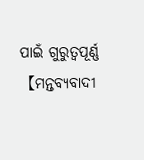ପାଇଁ ଗୁରୁତ୍ୱପୂର୍ଣ୍ଣ【ମନ୍ତବ୍ୟବାଦୀ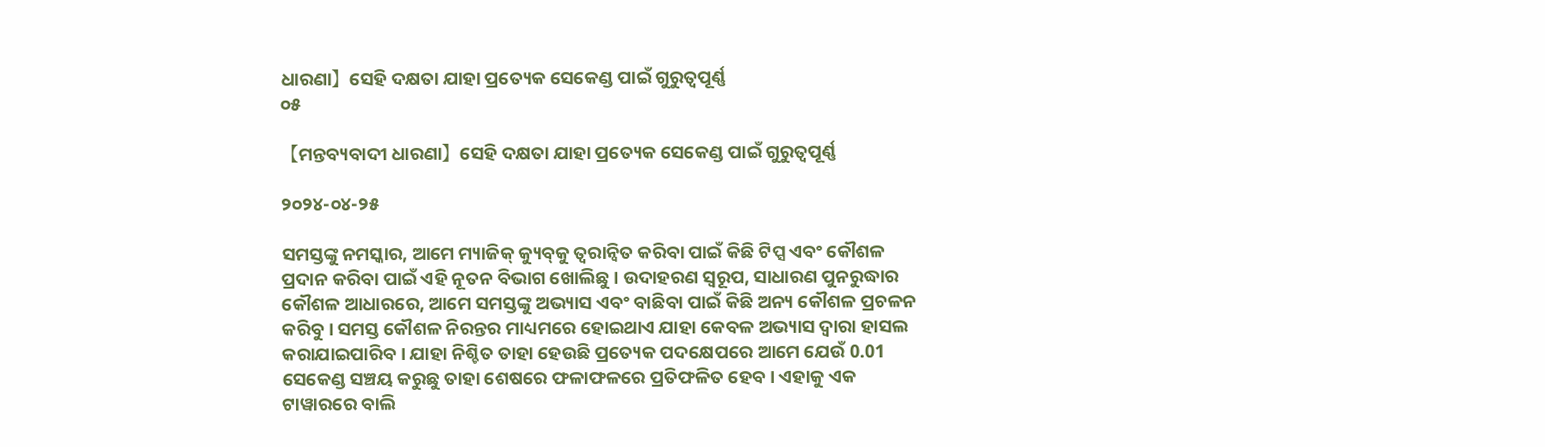ଧାରଣା】ସେହି ଦକ୍ଷତା ଯାହା ପ୍ରତ୍ୟେକ ସେକେଣ୍ଡ ପାଇଁ ଗୁରୁତ୍ୱପୂର୍ଣ୍ଣ
୦୫

【ମନ୍ତବ୍ୟବାଦୀ ଧାରଣା】ସେହି ଦକ୍ଷତା ଯାହା ପ୍ରତ୍ୟେକ ସେକେଣ୍ଡ ପାଇଁ ଗୁରୁତ୍ୱପୂର୍ଣ୍ଣ

୨୦୨୪-୦୪-୨୫

ସମସ୍ତଙ୍କୁ ନମସ୍କାର, ଆମେ ମ୍ୟାଜିକ୍ କ୍ୟୁବ୍‌କୁ ତ୍ୱରାନ୍ୱିତ କରିବା ପାଇଁ କିଛି ଟିପ୍ସ ଏବଂ କୌଶଳ ପ୍ରଦାନ କରିବା ପାଇଁ ଏହି ନୂତନ ବିଭାଗ ଖୋଲିଛୁ। ଉଦାହରଣ ସ୍ୱରୂପ, ସାଧାରଣ ପୁନରୁଦ୍ଧାର କୌଶଳ ଆଧାରରେ, ଆମେ ସମସ୍ତଙ୍କୁ ଅଭ୍ୟାସ ଏବଂ ବାଛିବା ପାଇଁ କିଛି ଅନ୍ୟ କୌଶଳ ପ୍ରଚଳନ କରିବୁ। ସମସ୍ତ କୌଶଳ ନିରନ୍ତର ମାଧ୍ୟମରେ ହୋଇଥାଏ ଯାହା କେବଳ ଅଭ୍ୟାସ ଦ୍ୱାରା ହାସଲ କରାଯାଇପାରିବ। ଯାହା ନିଶ୍ଚିତ ତାହା ହେଉଛି ପ୍ରତ୍ୟେକ ପଦକ୍ଷେପରେ ଆମେ ଯେଉଁ 0.01 ସେକେଣ୍ଡ ସଞ୍ଚୟ କରୁଛୁ ତାହା ଶେଷରେ ଫଳାଫଳରେ ପ୍ରତିଫଳିତ ହେବ। ଏହାକୁ ଏକ ଟାୱାରରେ ବାଲି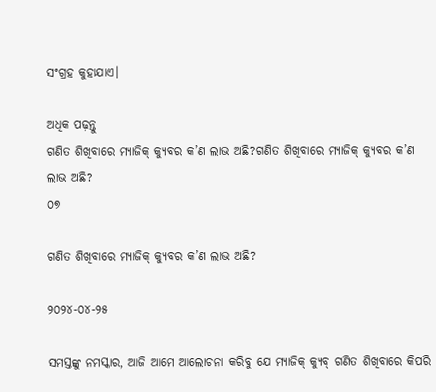ସଂଗ୍ରହ କୁହାଯାଏ।

ଅଧିକ ପଢ଼ନ୍ତୁ
ଗଣିତ ଶିଖିବାରେ ମ୍ୟାଜିକ୍ କ୍ୟୁବର କ’ଣ ଲାଭ ଅଛି?ଗଣିତ ଶିଖିବାରେ ମ୍ୟାଜିକ୍ କ୍ୟୁବର କ’ଣ ଲାଭ ଅଛି?
୦୭

ଗଣିତ ଶିଖିବାରେ ମ୍ୟାଜିକ୍ କ୍ୟୁବର କ’ଣ ଲାଭ ଅଛି?

୨୦୨୪-୦୪-୨୫

ସମସ୍ତଙ୍କୁ ନମସ୍କାର, ଆଜି ଆମେ ଆଲୋଚନା କରିବୁ ଯେ ମ୍ୟାଜିକ୍ କ୍ୟୁବ୍ ଗଣିତ ଶିଖିବାରେ କିପରି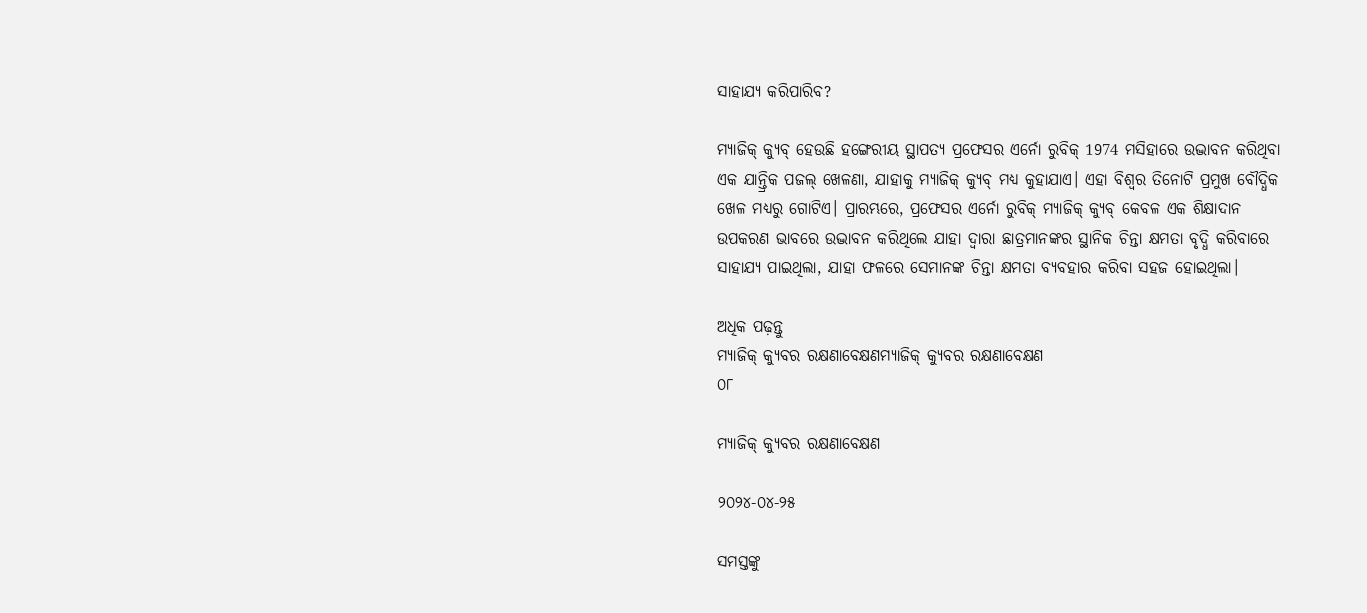ସାହାଯ୍ୟ କରିପାରିବ?

ମ୍ୟାଜିକ୍ କ୍ୟୁବ୍ ହେଉଛି ହଙ୍ଗେରୀୟ ସ୍ଥାପତ୍ୟ ପ୍ରଫେସର ଏର୍ନୋ ରୁବିକ୍ 1974 ମସିହାରେ ଉଦ୍ଭାବନ କରିଥିବା ଏକ ଯାନ୍ତ୍ରିକ ପଜଲ୍ ଖେଳଣା, ଯାହାକୁ ମ୍ୟାଜିକ୍ କ୍ୟୁବ୍ ମଧ୍ୟ କୁହାଯାଏ। ଏହା ବିଶ୍ୱର ତିନୋଟି ପ୍ରମୁଖ ବୌଦ୍ଧିକ ଖେଳ ମଧ୍ୟରୁ ଗୋଟିଏ। ପ୍ରାରମ୍ଭରେ, ପ୍ରଫେସର ଏର୍ନୋ ରୁବିକ୍ ମ୍ୟାଜିକ୍ କ୍ୟୁବ୍ କେବଳ ଏକ ଶିକ୍ଷାଦାନ ଉପକରଣ ଭାବରେ ଉଦ୍ଭାବନ କରିଥିଲେ ଯାହା ଦ୍ଵାରା ଛାତ୍ରମାନଙ୍କର ସ୍ଥାନିକ ଚିନ୍ତା କ୍ଷମତା ବୃଦ୍ଧି କରିବାରେ ସାହାଯ୍ୟ ପାଇଥିଲା, ଯାହା ଫଳରେ ସେମାନଙ୍କ ଚିନ୍ତା କ୍ଷମତା ବ୍ୟବହାର କରିବା ସହଜ ହୋଇଥିଲା।

ଅଧିକ ପଢ଼ନ୍ତୁ
ମ୍ୟାଜିକ୍ କ୍ୟୁବର ରକ୍ଷଣାବେକ୍ଷଣମ୍ୟାଜିକ୍ କ୍ୟୁବର ରକ୍ଷଣାବେକ୍ଷଣ
୦୮

ମ୍ୟାଜିକ୍ କ୍ୟୁବର ରକ୍ଷଣାବେକ୍ଷଣ

୨୦୨୪-୦୪-୨୫

ସମସ୍ତଙ୍କୁ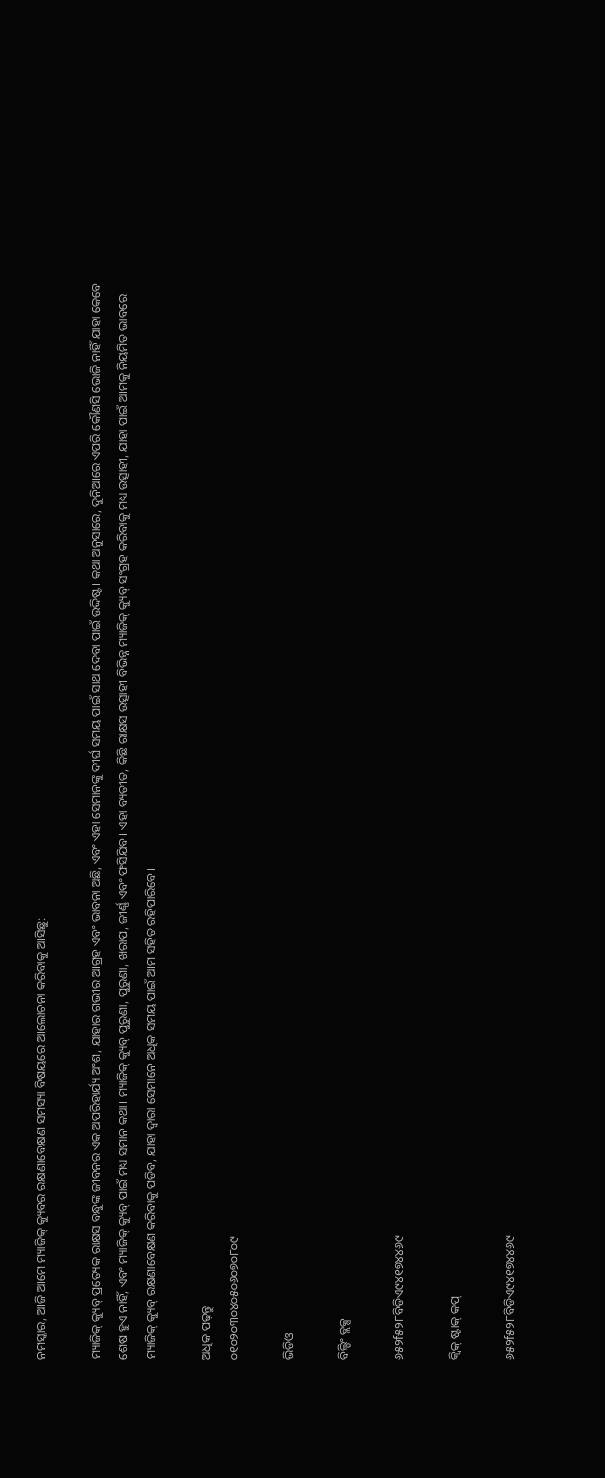ନମସ୍କାର, ଆଜି ଆମେ ମ୍ୟାଜିକ୍ କ୍ୟୁବର ରକ୍ଷଣାବେକ୍ଷଣ ସମସ୍ୟା ବିଷୟରେ ଆଲୋଚନା କରିବାକୁ ଆସିଛୁ:

ମ୍ୟାଜିକ୍ କ୍ୟୁବ୍ ପ୍ରତ୍ୟେକ ରାକ୍ଷସ ବନ୍ଧୁଙ୍କ ଜୀବନର ଏକ ଅପରିହାର୍ଯ୍ୟ ଅଂଶ, ଯାହାର ଗଭୀର ଆଗ୍ରହ ଏବଂ ଭାବନା ଅଛି, ଏବଂ ଏହା ସେମାନଙ୍କୁ ଦୀର୍ଘ ସମୟ ପାଇଁ ସାଥ ଦେବା ପାଇଁ ଉଦ୍ଦିଷ୍ଟ। କଥା ଅନୁସାରେ, ଦୁନିଆରେ ଏପରି କୌଣସି ଭୋଜି ନାହିଁ ଯାହା କେବେ ଶେଷ ହୁଏ ନାହିଁ, ଏବଂ ମ୍ୟାଜିକ୍ କ୍ୟୁବ୍ ପାଇଁ ମଧ୍ୟ ସମାନ କଥା। ମ୍ୟାଜିକ୍ କ୍ୟୁବ୍ ପୁରୁଣା, ପୁରୁଣା, ଖରାପ, ଜୀର୍ଣ୍ଣ ଏବଂ ଫସିଯିବ। ଏହା ବ୍ୟତୀତ, କିଛି ରାକ୍ଷସ ଉତ୍ସାହୀ ବିଭିନ୍ନ ମ୍ୟାଜିକ୍ କ୍ୟୁବ୍ ସଂଗ୍ରହ କରିବାକୁ ମଧ୍ୟ ଉତ୍ସାହୀ, ଯାହା ପାଇଁ ଆମକୁ ନିୟମିତ ଭାବରେ ମ୍ୟାଜିକ୍ କ୍ୟୁବ୍ ରକ୍ଷଣାବେକ୍ଷଣ କରିବାକୁ ପଡିବ, ଯାହା ଦ୍ୱାରା ସେମାନେ ଅଧିକ ସମୟ ପାଇଁ ଆମ ସହିତ ରହିପାରିବେ।

ଅଧିକ ପଢ଼ନ୍ତୁ
୦୧୦୨୦୩୦୪୦୫୦୬୦୭୦୮୦୯

ଭିଡିଓ

ବିଲ୍ଡିଂ ବ୍ଲକ୍ସ

୬୫୨f୫୨୮ବିଡିଏ୯୪୧୭୪୪୬୯

କ୍ୱିକ୍ ଷ୍ଟାକ୍ କପ୍

୬୫୨f୫୨୮ବିଡିଏ୯୪୧୭୪୪୬୯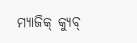ମ୍ୟାଜିକ୍ କ୍ୟୁବ୍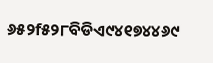୬୫୨f୫୨୮ବିଡିଏ୯୪୧୭୪୪୬୯